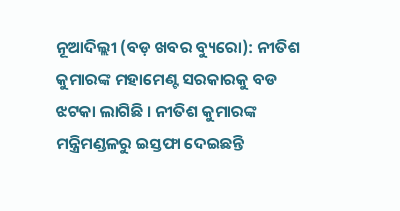ନୂଆଦିଲ୍ଲୀ (ବଡ଼ ଖବର ବ୍ୟୁରୋ): ନୀତିଶ କୁମାରଙ୍କ ମହାମେଣ୍ଟ ସରକାରକୁ ବଡ ଝଟକା ଲାଗିଛି । ନୀତିଶ କୁମାରଙ୍କ ମନ୍ତ୍ରିମଣ୍ଡଳରୁ ଇସ୍ତଫା ଦେଇଛନ୍ତି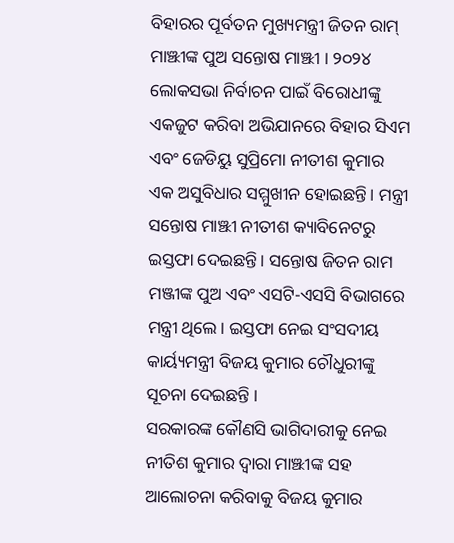ବିହାରର ପୂର୍ବତନ ମୁଖ୍ୟମନ୍ତ୍ରୀ ଜିତନ ରାମ୍ ମାଞ୍ଝୀଙ୍କ ପୁଅ ସନ୍ତୋଷ ମାଞ୍ଝୀ । ୨୦୨୪ ଲୋକସଭା ନିର୍ବାଚନ ପାଇଁ ବିରୋଧୀଙ୍କୁ ଏକଜୁଟ କରିବା ଅଭିଯାନରେ ବିହାର ସିଏମ ଏବଂ ଜେଡିୟୁ ସୁପ୍ରିମୋ ନୀତୀଶ କୁମାର ଏକ ଅସୁବିଧାର ସମ୍ମୁଖୀନ ହୋଇଛନ୍ତି। ମନ୍ତ୍ରୀ ସନ୍ତୋଷ ମାଞ୍ଝୀ ନୀତୀଶ କ୍ୟାବିନେଟରୁ ଇସ୍ତଫା ଦେଇଛନ୍ତି। ସନ୍ତୋଷ ଜିତନ ରାମ ମଞ୍ଜୀଙ୍କ ପୁଅ ଏବଂ ଏସଟି-ଏସସି ବିଭାଗରେ ମନ୍ତ୍ରୀ ଥିଲେ। ଇସ୍ତଫା ନେଇ ସଂସଦୀୟ କାର୍ୟ୍ୟମନ୍ତ୍ରୀ ବିଜୟ କୁମାର ଚୌଧୁରୀଙ୍କୁ ସୂଚନା ଦେଇଛନ୍ତି ।
ସରକାରଙ୍କ କୌଣସି ଭାଗିଦାରୀକୁ ନେଇ ନୀତିଶ କୁମାର ଦ୍ୱାରା ମାଞ୍ଝୀଙ୍କ ସହ ଆଲୋଚନା କରିବାକୁ ବିଜୟ କୁମାର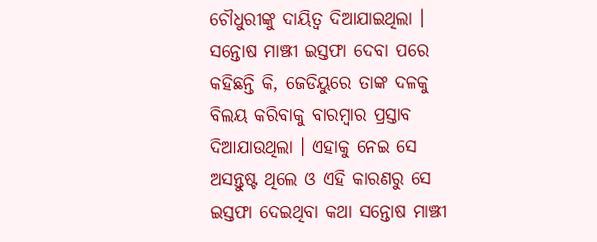ଚୌଧୁରୀଙ୍କୁ ଦାୟିତ୍ୱ ଦିଆଯାଇଥିଲା । ସନ୍ତୋଷ ମାଞ୍ଝୀ ଇସ୍ତଫା ଦେବା ପରେ କହିଛନ୍ତି କି, ଜେଡିୟୁରେ ତାଙ୍କ ଦଳକୁ ବିଲୟ କରିବାକୁ ବାରମ୍ବାର ପ୍ରସ୍ତାବ ଦିଆଯାଉଥିଲା । ଏହାକୁ ନେଇ ସେ ଅସନ୍ତୁଷ୍ଟ ଥିଲେ ଓ ଏହି କାରଣରୁ ସେ ଇସ୍ତଫା ଦେଇଥିବା କଥା ସନ୍ତୋଷ ମାଞ୍ଝୀ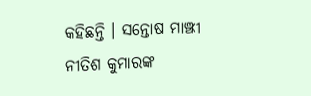କହିଛନ୍ତି । ସନ୍ତୋଷ ମାଞ୍ଝୀ ନୀତିଶ କୁମାରଙ୍କ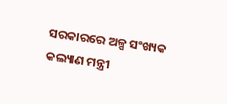ସରକାରରେ ଅଳ୍ପ ସଂଖ୍ୟକ କଲ୍ୟାଣ ମନ୍ତ୍ରୀ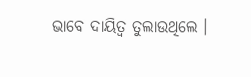ଭାବେ ଦାୟିତ୍ୱ ତୁଲାଉଥିଲେ ।